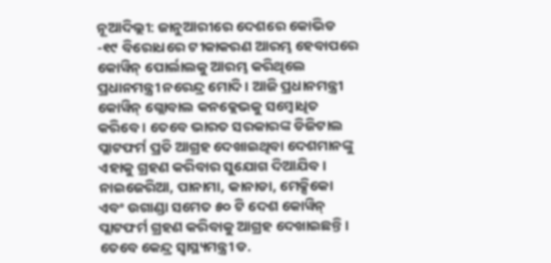ନୂଆଦିଲ୍ଲୀ: ଜାନୁଆରୀରେ ଦେଶରେ କୋଭିଡ -୧୯ ବିରୋଧରେ ଟୀକାକରଣ ଆରମ୍ଭ ହେବାପରେ କୋୱିନ୍ ପୋର୍ଲାଲକୁ ଆରମ୍ଭ କରିଥିଲେ ପ୍ରଧାନମନ୍ତ୍ରୀ ନରେନ୍ଦ୍ର ମୋଦି । ଆଜି ପ୍ରଧାନମନ୍ତ୍ରୀ କୋୱିନ୍ ଗ୍ଲୋବାଲ କନକ୍ଲେଭକୁ ସମ୍ବୋଧିତ କରିବେ । ତେବେ ଭାରତ ସରକାରଙ୍କ ଡିଜିଟାଲ ପ୍ଲାଟଫର୍ମ ପ୍ରତି ଆଗ୍ରହ ଦେଖାଇଥିବା ଦେଶମାନଙ୍କୁ ଏହାକୁ ଗ୍ରହଣ କରିବାର ସୁଯୋଗ ଦିଆଯିବ। ନାଇଜେରିଆ, ପାନାମା, କାନାଡା, ମେକ୍ସିକୋ ଏବଂ ଉଗାଣ୍ଡା ସମେତ ୫୦ ଟି ଦେଶ କୋୱିନ୍ ପ୍ଲାଟଫର୍ମ ଗ୍ରହଣ କରିବାକୁ ଆଗ୍ରହ ଦେଖାଇଛନ୍ତି।
ତେବେ କେନ୍ଦ୍ର ସ୍ୱାସ୍ଥ୍ୟମନ୍ତ୍ରୀ ଡ.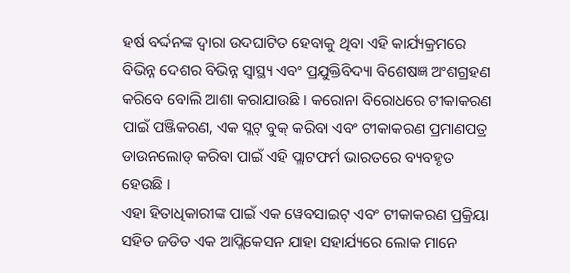ହର୍ଷ ବର୍ଦ୍ଦନଙ୍କ ଦ୍ୱାରା ଉଦଘାଟିତ ହେବାକୁ ଥିବା ଏହି କାର୍ଯ୍ୟକ୍ରମରେ ବିଭିନ୍ନ ଦେଶର ବିଭିନ୍ନ ସ୍ୱାସ୍ଥ୍ୟ ଏବଂ ପ୍ରଯୁକ୍ତିବିଦ୍ୟା ବିଶେଷଜ୍ଞ ଅଂଶଗ୍ରହଣ କରିବେ ବୋଲି ଆଶା କରାଯାଉଛି । କରୋନା ବିରୋଧରେ ଟୀକାକରଣ ପାଇଁ ପଞ୍ଜିକରଣ, ଏକ ସ୍ଲଟ୍ ବୁକ୍ କରିବା ଏବଂ ଟୀକାକରଣ ପ୍ରମାଣପତ୍ର ଡାଉନଲୋଡ୍ କରିବା ପାଇଁ ଏହି ପ୍ଲାଟଫର୍ମ ଭାରତରେ ବ୍ୟବହୃତ ହେଉଛି ।
ଏହା ହିତାଧିକାରୀଙ୍କ ପାଇଁ ଏକ ୱେବସାଇଟ୍ ଏବଂ ଟୀକାକରଣ ପ୍ରକ୍ରିୟା ସହିତ ଜଡିତ ଏକ ଆପ୍ଲିକେସନ ଯାହା ସହାର୍ଯ୍ୟରେ ଲୋକ ମାନେ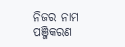ନିଜର ନାମ ପଞ୍ଜିକରଣ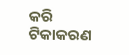କରି ଟିକାକରଣ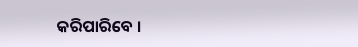କରିପାରିବେ ।